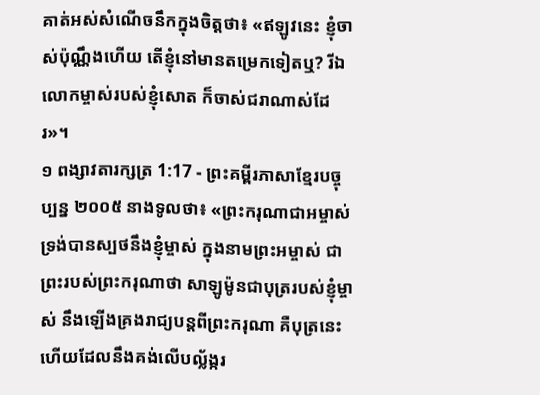គាត់អស់សំណើចនឹកក្នុងចិត្តថា៖ «ឥឡូវនេះ ខ្ញុំចាស់ប៉ុណ្ណឹងហើយ តើខ្ញុំនៅមានតម្រេកទៀតឬ? រីឯលោកម្ចាស់របស់ខ្ញុំសោត ក៏ចាស់ជរាណាស់ដែរ»។
១ ពង្សាវតារក្សត្រ 1:17 - ព្រះគម្ពីរភាសាខ្មែរបច្ចុប្បន្ន ២០០៥ នាងទូលថា៖ «ព្រះករុណាជាអម្ចាស់ ទ្រង់បានស្បថនឹងខ្ញុំម្ចាស់ ក្នុងនាមព្រះអម្ចាស់ ជាព្រះរបស់ព្រះករុណាថា សាឡូម៉ូនជាបុត្ររបស់ខ្ញុំម្ចាស់ នឹងឡើងគ្រងរាជ្យបន្តពីព្រះករុណា គឺបុត្រនេះហើយដែលនឹងគង់លើបល្ល័ង្ករ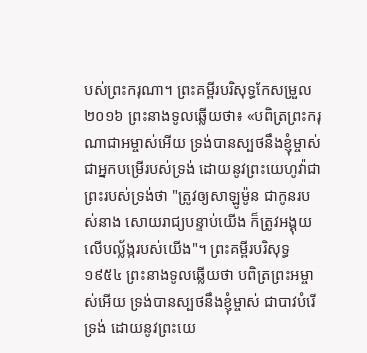បស់ព្រះករុណា។ ព្រះគម្ពីរបរិសុទ្ធកែសម្រួល ២០១៦ ព្រះនាងទូលឆ្លើយថា៖ «បពិត្រព្រះករុណាជាអម្ចាស់អើយ ទ្រង់បានស្បថនឹងខ្ញុំម្ចាស់ ជាអ្នកបម្រើរបស់ទ្រង់ ដោយនូវព្រះយេហូវ៉ាជាព្រះរបស់ទ្រង់ថា "ត្រូវឲ្យសាឡូម៉ូន ជាកូនរបស់នាង សោយរាជ្យបន្ទាប់យើង ក៏ត្រូវអង្គុយលើបល្ល័ង្ករបស់យើង"។ ព្រះគម្ពីរបរិសុទ្ធ ១៩៥៤ ព្រះនាងទូលឆ្លើយថា បពិត្រព្រះអម្ចាស់អើយ ទ្រង់បានស្បថនឹងខ្ញុំម្ចាស់ ជាបាវបំរើទ្រង់ ដោយនូវព្រះយេ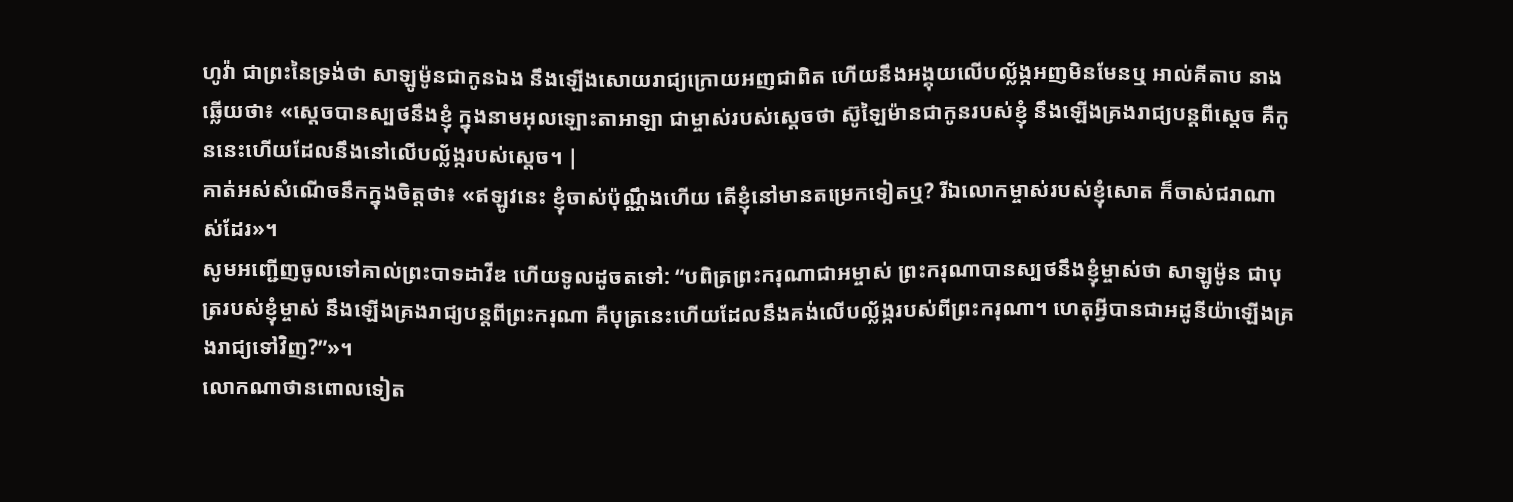ហូវ៉ា ជាព្រះនៃទ្រង់ថា សាឡូម៉ូនជាកូនឯង នឹងឡើងសោយរាជ្យក្រោយអញជាពិត ហើយនឹងអង្គុយលើបល្ល័ង្កអញមិនមែនឬ អាល់គីតាប នាងឆ្លើយថា៖ «ស្តេចបានស្បថនឹងខ្ញុំ ក្នុងនាមអុលឡោះតាអាឡា ជាម្ចាស់របស់ស្តេចថា ស៊ូឡៃម៉ានជាកូនរបស់ខ្ញុំ នឹងឡើងគ្រងរាជ្យបន្តពីស្តេច គឺកូននេះហើយដែលនឹងនៅលើបល្ល័ង្ករបស់ស្តេច។ |
គាត់អស់សំណើចនឹកក្នុងចិត្តថា៖ «ឥឡូវនេះ ខ្ញុំចាស់ប៉ុណ្ណឹងហើយ តើខ្ញុំនៅមានតម្រេកទៀតឬ? រីឯលោកម្ចាស់របស់ខ្ញុំសោត ក៏ចាស់ជរាណាស់ដែរ»។
សូមអញ្ជើញចូលទៅគាល់ព្រះបាទដាវីឌ ហើយទូលដូចតទៅ: “បពិត្រព្រះករុណាជាអម្ចាស់ ព្រះករុណាបានស្បថនឹងខ្ញុំម្ចាស់ថា សាឡូម៉ូន ជាបុត្ររបស់ខ្ញុំម្ចាស់ នឹងឡើងគ្រងរាជ្យបន្តពីព្រះករុណា គឺបុត្រនេះហើយដែលនឹងគង់លើបល្ល័ង្ករបស់ពីព្រះករុណា។ ហេតុអ្វីបានជាអដូនីយ៉ាឡើងគ្រងរាជ្យទៅវិញ?”»។
លោកណាថានពោលទៀត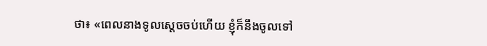ថា៖ «ពេលនាងទូលស្ដេចចប់ហើយ ខ្ញុំក៏នឹងចូលទៅ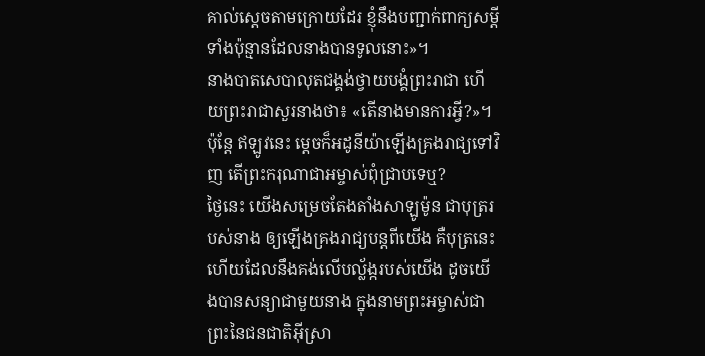គាល់ស្ដេចតាមក្រោយដែរ ខ្ញុំនឹងបញ្ជាក់ពាក្យសម្ដីទាំងប៉ុន្មានដែលនាងបានទូលនោះ»។
នាងបាតសេបាលុតជង្គង់ថ្វាយបង្គំព្រះរាជា ហើយព្រះរាជាសួរនាងថា៖ «តើនាងមានការអ្វី?»។
ប៉ុន្តែ ឥឡូវនេះ ម្ដេចក៏អដូនីយ៉ាឡើងគ្រងរាជ្យទៅវិញ តើព្រះករុណាជាអម្ចាស់ពុំជ្រាបទេឬ?
ថ្ងៃនេះ យើងសម្រេចតែងតាំងសាឡូម៉ូន ជាបុត្ររបស់នាង ឲ្យឡើងគ្រងរាជ្យបន្តពីយើង គឺបុត្រនេះហើយដែលនឹងគង់លើបល្ល័ង្ករបស់យើង ដូចយើងបានសន្យាជាមួយនាង ក្នុងនាមព្រះអម្ចាស់ជាព្រះនៃជនជាតិអ៊ីស្រា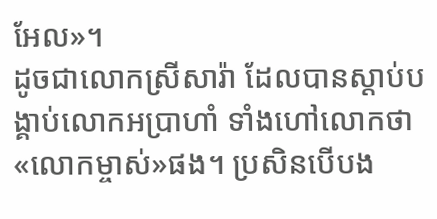អែល»។
ដូចជាលោកស្រីសារ៉ា ដែលបានស្ដាប់បង្គាប់លោកអប្រាហាំ ទាំងហៅលោកថា «លោកម្ចាស់»ផង។ ប្រសិនបើបង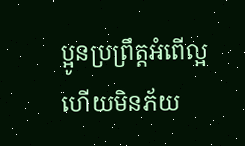ប្អូនប្រព្រឹត្តអំពើល្អ ហើយមិនភ័យ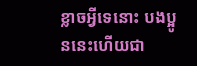ខ្លាចអ្វីទេនោះ បងប្អូននេះហើយជា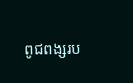ពូជពង្សរប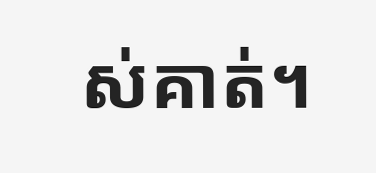ស់គាត់។